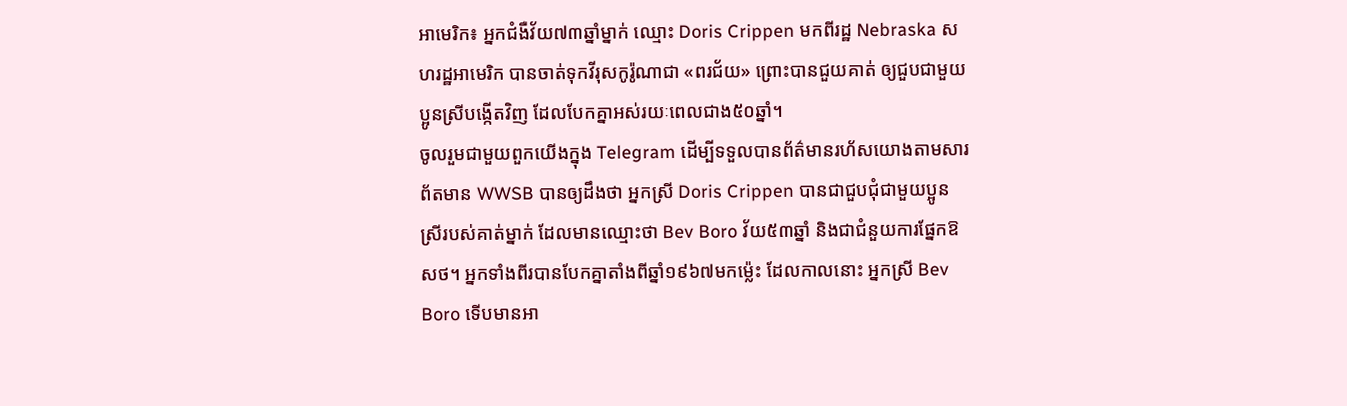អាមេរិក៖ អ្នកជំងឺវ័យ៧៣ឆ្នាំម្នាក់ ឈ្មោះ Doris Crippen មកពីរដ្ឋ Nebraska សហរដ្ឋអាមេរិក បានចាត់ទុកវីរុសកូរ៉ូណាជា «ពរជ័យ» ព្រោះបានជួយគាត់ ឲ្យជួបជាមួយប្អូនស្រីបង្កើតវិញ ដែលបែកគ្នាអស់រយៈពេលជាង៥០ឆ្នាំ។
ចូលរួមជាមួយពួកយើងក្នុង Telegram ដើម្បីទទួលបានព័ត៌មានរហ័សយោងតាមសារព័តមាន WWSB បានឲ្យដឹងថា អ្នកស្រី Doris Crippen បានជាជួបជុំជាមួយប្អូនស្រីរបស់គាត់ម្នាក់ ដែលមានឈ្មោះថា Bev Boro វ័យ៥៣ឆ្នាំ និងជាជំនួយការផ្នែកឱសថ។ អ្នកទាំងពីរបានបែកគ្នាតាំងពីឆ្នាំ១៩៦៧មកម្ល៉េះ ដែលកាលនោះ អ្នកស្រី Bev Boro ទើបមានអា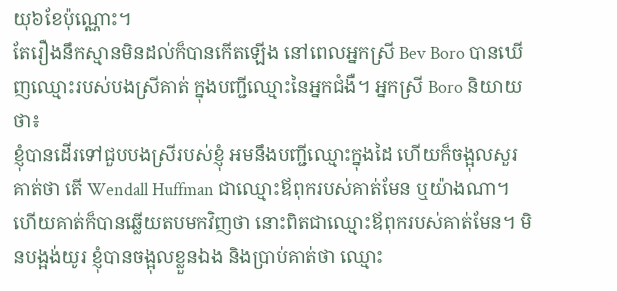យុ៦ខែប៉ុណ្ណោះ។
តែរឿងនឹកស្មានមិនដល់ក៏បានកើតឡើង នៅពេលអ្នកស្រី Bev Boro បានឃើញឈ្មោះរបស់បងស្រីគាត់ ក្នុងបញ្ជីឈ្មោះនៃអ្នកជំងឺ។ អ្នកស្រី Boro និយាយថា៖
ខ្ញុំបានដើរទៅជួបបងស្រីរបស់ខ្ញុំ អមនឹងបញ្ជីឈ្មោះក្នុងដៃ ហើយក៏ចង្អុលសួរគាត់ថា តើ Wendall Huffman ជាឈ្មោះឪពុករបស់គាត់មែន ឬយ៉ាងណា។ ហើយគាត់ក៏បានឆ្លើយតបមកវិញថា នោះពិតជាឈ្មោះឪពុករបស់គាត់មែន។ មិនបង្អង់យូរ ខ្ញុំបានចង្អុលខ្លួនឯង និងប្រាប់គាត់ថា ឈ្មោះ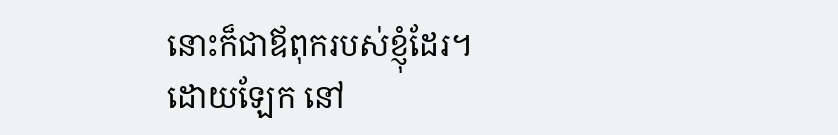នោះក៏ជាឪពុករបស់ខ្ញុំដែរ។
ដោយឡែក នៅ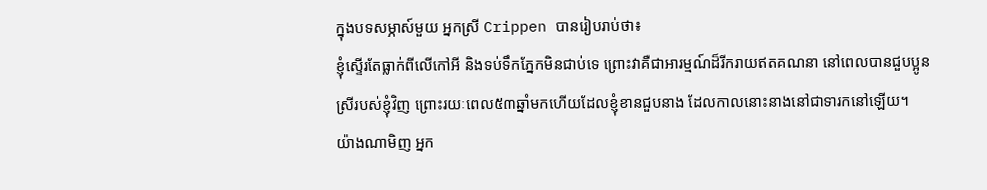ក្នុងបទសម្ភាស៍មួយ អ្នកស្រី Crippen បានរៀបរាប់ថា៖
ខ្ញុំស្ទើរតែធ្លាក់ពីលើកៅអី និងទប់ទឹកភ្នែកមិនជាប់ទេ ព្រោះវាគឺជាអារម្មណ៍ដ៏រីករាយឥតគណនា នៅពេលបានជួបប្អូនស្រីរបស់ខ្ញុំវិញ ព្រោះរយៈពេល៥៣ឆ្នាំមកហើយដែលខ្ញុំខានជួបនាង ដែលកាលនោះនាងនៅជាទារកនៅឡើយ។
យ៉ាងណាមិញ អ្នក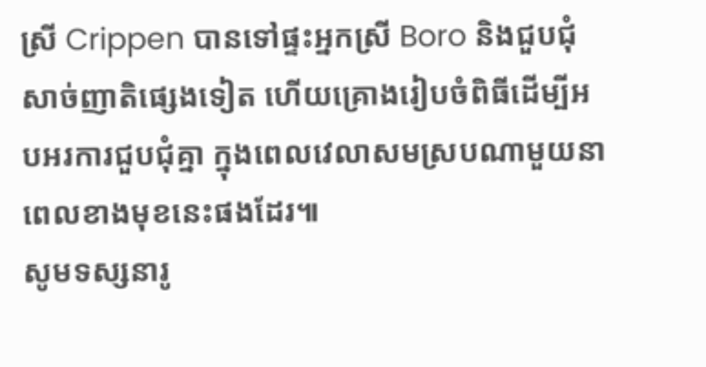ស្រី Crippen បានទៅផ្ទះអ្នកស្រី Boro និងជួបជុំសាច់ញាតិផ្សេងទៀត ហើយគ្រោងរៀបចំពិធីដើម្បីអបអរការជួបជុំគ្នា ក្នុងពេលវេលាសមស្របណាមួយនាពេលខាងមុខនេះផងដែរ៕
សូមទស្សនារូ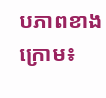បភាពខាងក្រោម៖